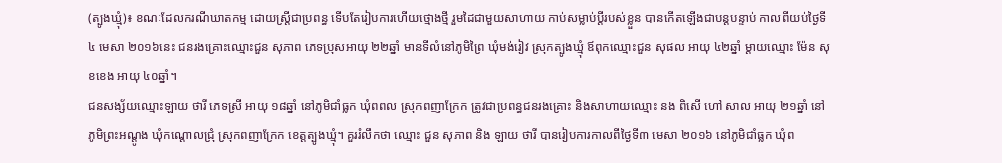(ត្បូងឃ្មុំ)៖ ខណៈដែលករណីឃាតកម្ម ដោយស្ត្រីជាប្រពន្ធ ទើបតែរៀបការហើយថ្មោងថ្មី រួមដៃជាមួយសាហាយ កាប់សម្លាប់ប្តីរបស់ខ្លួន បានកើតឡើងជាបន្តបន្ទាប់ កាលពីយប់ថ្ងៃទី៤ មេសា ២០១៦នេះ ជនរងគ្រោះឈ្មោះជួន សុភាព ភេទប្រុសអាយុ ២២ឆ្នាំ មានទីលំនៅភូមិព្រៃ ឃុំមង់រៀវ ស្រុកត្បូងឃ្មុំ ឪពុកឈ្មោះជួន សុផល អាយុ ៤២ឆ្នាំ ម្តាយឈ្មោះ ម៉ែន សុខខេង អាយុ ៤០ឆ្នាំ។
ជនសង្ស័យឈ្មោះឡាយ ថារី ភេទស្រី អាយុ ១៨ឆ្នាំ នៅភូមិជាំធ្លក ឃុំពពល ស្រុកពញាក្រែក ត្រូវជាប្រពន្ធជនរងគ្រោះ និងសាហាយឈ្មោះ នង ពិសើ ហៅ សាល អាយុ ២១ឆ្នាំ នៅភូមិព្រះអណ្តូង ឃុំកណ្តោលជ្រុំ ស្រុកពញាក្រែក ខេត្តត្បូងឃ្មុំ។ គួររំលឹកថា ឈ្មោះ ជួន សុភាព និង ឡាយ ថារី បានរៀបការកាលពីថ្ងៃទី៣ មេសា ២០១៦ នៅភូមិជាំធ្លក ឃុំព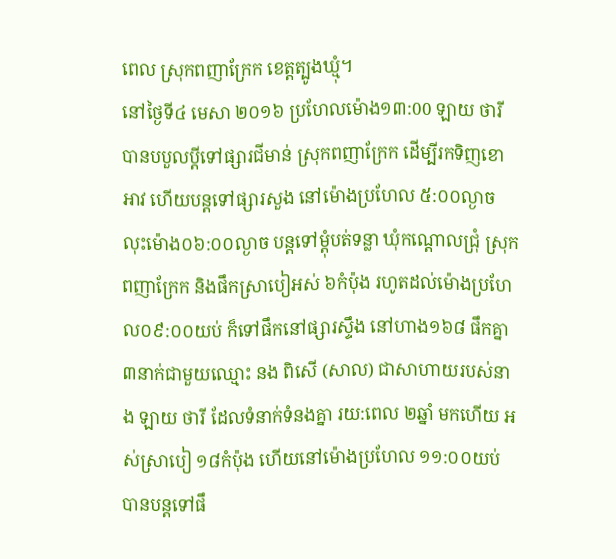ពេល ស្រុកពញាក្រែក ខេត្តត្បូងឃ្មុំ។
នៅថ្ងៃទី៤ មេសា ២០១៦ ប្រហែលម៉ោង១៣:00 ឡាយ ថារី បានបបួលប្តីទៅផ្សារជីមាន់ ស្រុកពញាក្រែក ដើម្បីរកទិញខោ អាវ ហើយបន្តទៅផ្សារសួង នៅម៉ោងប្រហែល ៥:០០ល្ងាច លុះម៉ោង០៦:០០ល្ងាច បន្តទៅម្តុំបត់ទន្លា ឃុំកណ្តោលជ្រុំ ស្រុកពញាក្រែក និងផឹកស្រាបៀអស់ ៦កំប៉ុង រហូតដល់ម៉ោងប្រហែល០៩:០០យប់ ក៏ទៅផឹកនៅផ្សារស្ទឹង នៅហាង១៦៨ ផឹកគ្នា ៣នាក់ជាមួយឈ្មោះ នង ពិសើ (សាល) ជាសាហាយរបស់នាង ឡាយ ថារី ដែលទំនាក់ទំនងគ្នា រយ:ពេល ២ឆ្នាំ មកហើយ អស់ស្រាបៀ ១៨កំប៉ុង ហើយនៅម៉ោងប្រហែល ១១:០០យប់ បានបន្តទៅផឹ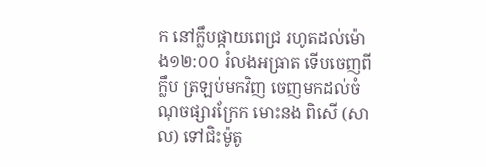ក នៅក្លឹបផ្កាយពេជ្រ រហូតដល់ម៉ោង១២:០០ រំលងអធ្រាត ទើបចេញពីក្លឹប ត្រឡប់មកវិញ ចេញមកដល់ចំណុចផ្សារក្រែក មោះនង ពិសើ (សាល) ទៅជិះម៉ូតូ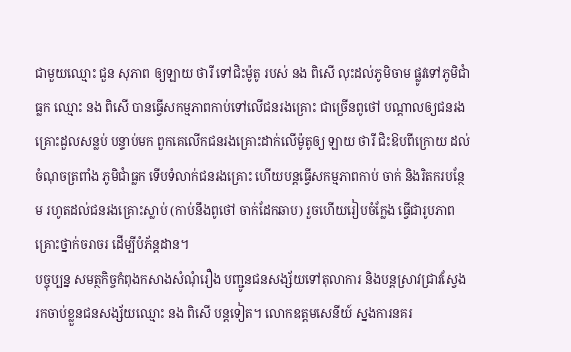ជាមួយឈ្មោះ ជួន សុភាព ឲ្យឡាយ ថារី ទៅជិះម៉ូតូ របស់ នង ពិសើ លុះដល់ភូមិចាម ផ្លូវទៅភូមិជាំធ្លក ឈ្មោះ នង ពិសើ បានធ្វើសកម្មភាពកាប់ទៅលើជនរងគ្រោះ ជាច្រើនពូថៅ បណ្តាលឲ្យជនរងគ្រោះដួលសន្លប់ បន្ទាប់មក ពួកគេលើកជនរងគ្រោះដាក់លើម៉ូតូឲ្យ ឡាយ ថារី ជិះឱបពីក្រោយ ដល់ចំណុចត្រពាំង ភូមិជាំធ្លក ទើបទំលាក់ជនរងគ្រោះ ហើយបន្តធ្វើសកម្មភាពកាប់ ចាក់ និងរិតករបន្ថែម រហូតដល់ជនរងគ្រោះស្លាប់ (កាប់នឹងពូថៅ ចាក់ដែកឆាប) រួចហើយរៀបចំក្លែង ធ្វើជារូបភាពគ្រោះថ្នាក់ចរាចរ ដើម្បីបំភ័ន្តដាន។
បច្ចុប្បន្ន សមត្ថកិច្ចកំពុងកសាងសំណុំរឿង បញ្ជូនជនសង្ស័យទៅតុលាការ និងបន្តស្រាវជ្រាវស្វែង រកចាប់ខ្លួនជនសង្ស័យឈ្មោះ នង ពិសើ បន្តទៀត។ លោកឧត្ដមសេនីយ៍ ស្នងការនគរ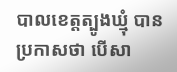បាលខេត្តត្បូងឃ្មុំ បានប្រកាសថា បើសា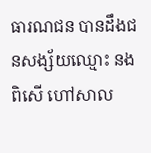ធារណជន បានដឹងជនសង្ស័យឈ្មោះ នង ពិសើ ហៅសាល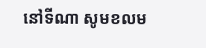នៅទីណា សូមខលម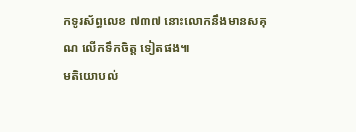កទូរស័ព្ធលេខ ៧៣៧ នោះលោកនឹងមានសគុណ លើកទឹកចិត្ត ទៀតផង៕
មតិយោបល់